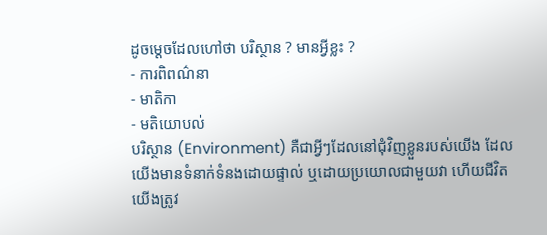ដូចម្ដេចដែលហៅថា បរិស្ថាន ? មានអ្វីខ្លះ ?
- ការពិពណ៌នា
- មាតិកា
- មតិយោបល់
បរិស្ថាន (Environment) គឺជាអ្វីៗដែលនៅជុំវិញខ្លួនរបស់យើង ដែលយើងមានទំនាក់ទំនងដោយផ្ទាល់ ឬដោយប្រយោលជាមួយវា ហើយជីវិតយើងត្រូវ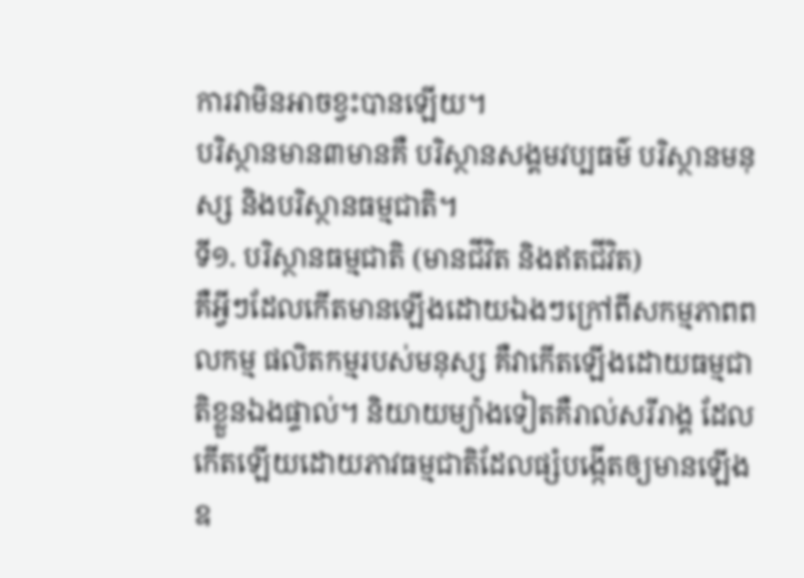ការវាមិនអាចខ្វះបានឡើយ។
បរិស្ថានមាន៣មានគឺ បរិស្ថានសង្គមវប្បធម៌ បរិស្ថានមនុស្ស និងបរិស្ថានធម្មជាតិ។
ទី១. បរិស្ថានធម្មជាតិ (មានជីវិត និងឥតជីវិត)
គឺអ្វីៗដែលកើតមានឡើងដោយឯងៗក្រៅពីសកម្មភាពពលកម្ម ផលិតកម្មរបស់មនុស្ស គឺវាកើតឡើងដោយធម្មជាតិខ្លួនឯងផ្ទាល់។ និយាយម្យ៉ាងទៀតគឺរាល់សរីរាង្គ ដែលកើតឡើយដោយភាវធម្មជាតិដែលផ្សំបង្កើតឲ្យមានឡើង
ឧ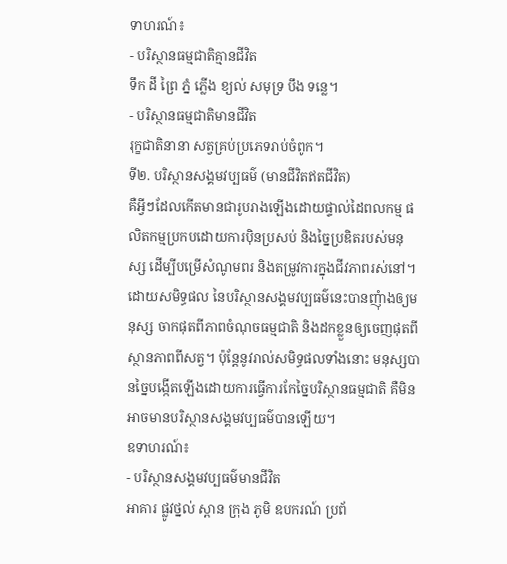ទាហរណ៍៖
- បរិស្ថានធម្មជាតិគ្មានជីវិត
ទឹក ដី ព្រៃ ភ្នំ ភ្លើង ខ្យល់ សមុទ្រ បឹង ទន្លេ។
- បរិស្ថានធម្មជាតិមានជីវិត
រុក្ខជាតិនានា សត្វគ្រប់ប្រភេទរាប់ចំពូក។
ទី២. បរិស្ថានសង្គមវប្បធម៌ (មានជីវិតឥតជីវិត)
គឺអ្វីៗដែលកើតមានជារូបរាងឡើងដោយផ្ទាល់ដៃពលកម្ម ផលិតកម្មប្រកបដោយការប៉ិនប្រសប់ និងច្នៃប្រឌិតរបស់មនុស្ស ដើម្បីបម្រើសំណូមពរ និងតម្រូវការក្នុងជីវភាពរស់នៅ។ ដោយសមិទ្ធផល នៃបរិស្ថានសង្គមវប្បធម៌នេះបានញុំាងឲ្យមនុស្ស ចាកផុតពីភាពចំណុចធម្មជាតិ និងដកខ្លួនឲ្យចេញផុតពីស្ថានភាពពីសត្វ។ ប៉ុន្ដែនូវរាល់សមិទ្ធផលទាំងនោះ មនុស្សបានច្នៃបង្កើតឡើងដោយការធ្វើការកែច្នៃបរិស្ថានធម្មជាតិ គឺមិនអាចមានបរិស្ថានសង្គមវប្បធម៌បានឡើយ។
ឧទាហរណ៍៖
- បរិស្ថានសង្គមវប្បធម៌មានជីវិត
អាគារ ផ្លូវថ្នល់ ស្ពាន ក្រុង ភូមិ ឧបករណ៍ ប្រព័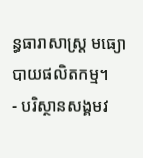ន្ធធារាសាស្រ្ដ មធ្យោបាយផលិតកម្ម។
- បរិស្ថានសង្គមវ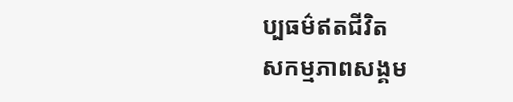ប្បធម៌ឥតជីវិត
សកម្មភាពសង្គម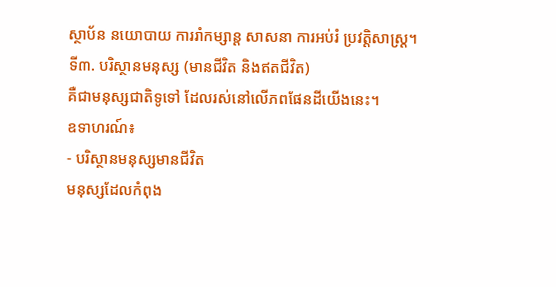ស្ថាប័ន នយោបាយ ការរាំកម្សាន្ដ សាសនា ការអប់រំ ប្រវត្តិសាស្រ្ដ។
ទី៣. បរិស្ថានមនុស្ស (មានជីវិត និងឥតជីវិត)
គឺជាមនុស្សជាតិទូទៅ ដែលរស់នៅលើភពផែនដីយើងនេះ។
ឧទាហរណ៍៖
- បរិស្ថានមនុស្សមានជីវិត
មនុស្សដែលកំពុង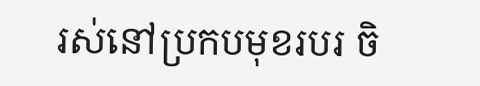រស់នៅប្រកបមុខរបរ ចិ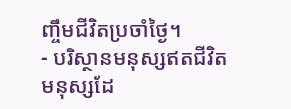ញ្ចឹមជីវិតប្រចាំថ្ងៃ។
- បរិស្ថានមនុស្សឥតជីវិត
មនុស្សដែ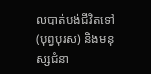លបាត់បង់ជីវិតទៅ (បុព្វបុរស) និងមនុស្សជំនា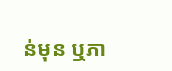ន់មុន ឬភា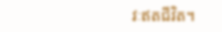វៈឥតជីវិត។